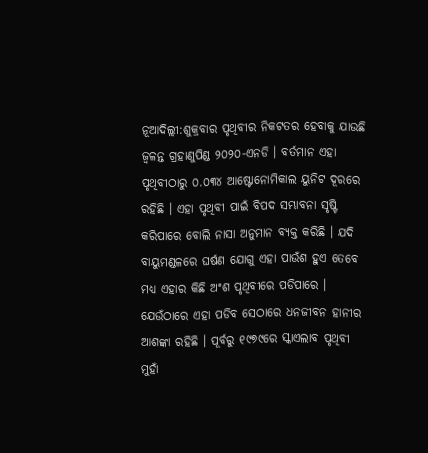ନୂଆଦିଲ୍ଲୀ:ଶୁକ୍ରବାର ପୃଥିବୀର ନିକଟତର ହେବାକୁ ଯାଉଛି ଜ୍ୱଳନ୍ତ ଗ୍ରହାଣୁପିଣ୍ଡ ୨୦୨୦-ଏନଡି । ବର୍ତମାନ ଏହା ପୃଥିବୀଠାରୁ ୦.୦୩୪ ଆଷ୍ଟୋନୋମିକାଲ ୟୁନିଟ ଦୂରରେ ରହିଛି । ଏହା ପୃଥିବୀ ପାଇଁ ବିପଦ ସମ୍ଭାବନା ସୃଷ୍ଟି କରିପାରେ ବୋଲି ନାସା ଅନୁମାନ ବ୍ୟକ୍ତ କରିଛି । ଯଦି ବାୟୁମଣ୍ଡଳରେ ଘର୍ଷଣ ଯୋଗୁ ଏହା ପାଉଁଶ ହୁଏ ତେବେ ମଧ୍ୟ ଏହାର କିଛି ଅଂଶ ପୃଥିବୀରେ ପଡିପାରେ ।
ଯେଉଁଠାରେ ଏହା ପଡିବ ସେଠାରେ ଧନଜୀବନ ହାନୀର ଆଶଙ୍କା ରହିଛି । ପୂର୍ବରୁ ୧୯୭୯ରେ ସ୍କାଏଲାବ ପୃଥିବୀ ମୁହାଁ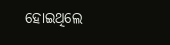ହୋଇଥିଲେ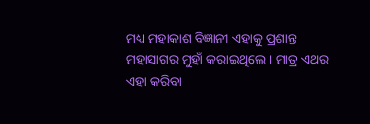ମଧ୍ୟ ମହାକାଶ ବିଜ୍ଞାନୀ ଏହାକୁ ପ୍ରଶାନ୍ତ ମହାସାଗର ମୁହାଁ କରାଇଥିଲେ । ମାତ୍ର ଏଥର ଏହା କରିବା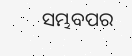ସମ୍ଭବପର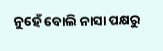ନୁହେଁ ବୋଲି ନାସା ପକ୍ଷରୁ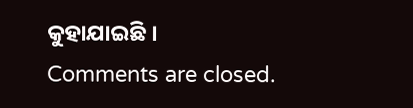କୁହାଯାଇଛି ।
Comments are closed.